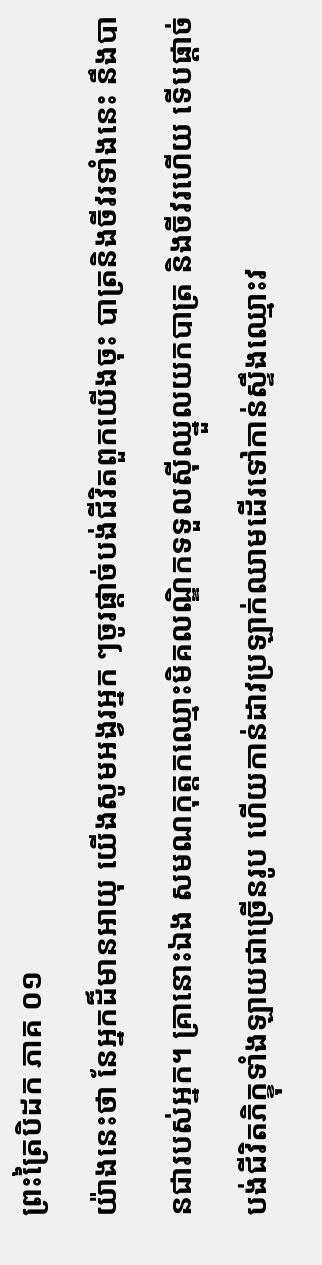ព្រះត្រៃបិដក ភាគ ០១
យ៉ាងនេះថា នែអ្នកដ៏មានអាយុ យើងសូមអង្វរអ្នក ៗចូរផ្តាច់បង់ជីវិតពួកយើងចុះ បាត្រនិងចីវរទាំងនេះ នឹងបានជារបស់អ្នក។ គ្រានោះឯង សមណកុត្តកឈ្មោះមិគលណ្ឌិកទទួលស៊ីឈ្នួលយកបាត្រ និងចីវរហើយ ទើបផ្តាច់បង់ជីវិតភិក្ខុទាំងឡាយជាច្រើនរូប ហើយកាន់ដាវប្រឡាក់ឈាមដើរទៅកាន់ស្ទឹងឈ្មោះវ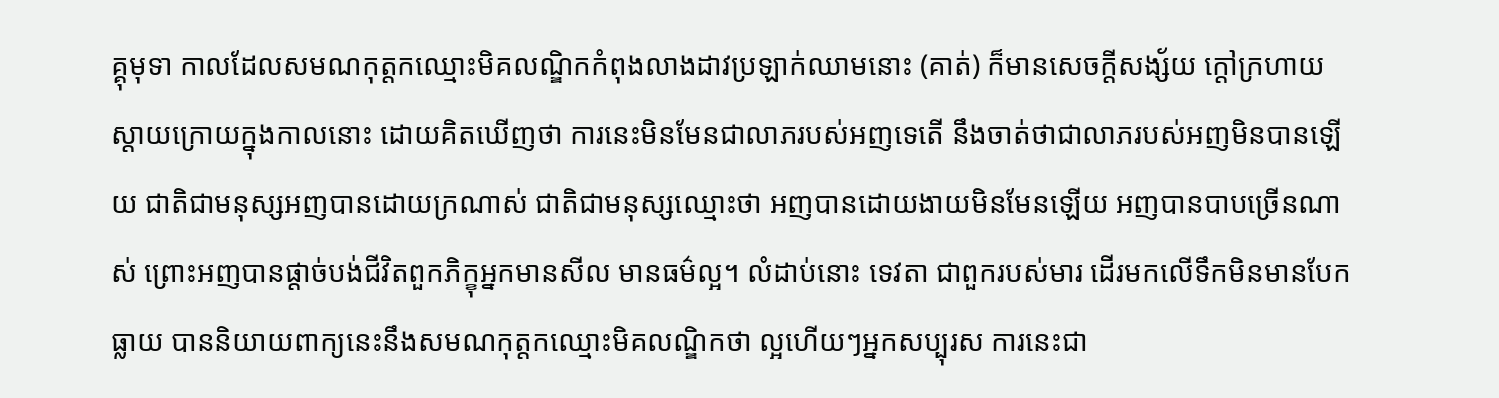គ្គុមុទា កាលដែលសមណកុត្តកឈ្មោះមិគលណ្ឌិកកំពុងលាងដាវប្រឡាក់ឈាមនោះ (គាត់) ក៏មានសេចក្តីសង្ស័យ ក្តៅក្រហាយស្តាយក្រោយក្នុងកាលនោះ ដោយគិតឃើញថា ការនេះមិនមែនជាលាភរបស់អញទេតើ នឹងចាត់ថាជាលាភរបស់អញមិនបានឡើយ ជាតិជាមនុស្សអញបានដោយក្រណាស់ ជាតិជាមនុស្សឈ្មោះថា អញបានដោយងាយមិនមែនឡើយ អញបានបាបច្រើនណាស់ ព្រោះអញបានផ្តាច់បង់ជីវិតពួកភិក្ខុអ្នកមានសីល មានធម៌ល្អ។ លំដាប់នោះ ទេវតា ជាពួករបស់មារ ដើរមកលើទឹកមិនមានបែកធ្លាយ បាននិយាយពាក្យនេះនឹងសមណកុត្តកឈ្មោះមិគលណ្ឌិកថា ល្អហើយៗអ្នកសប្បុរស ការនេះជា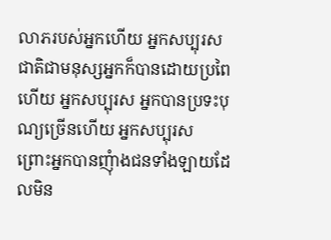លាភរបស់អ្នកហើយ អ្នកសប្បុរស ជាតិជាមនុស្សអ្នកក៏បានដោយប្រពៃហើយ អ្នកសប្បុរស អ្នកបានប្រទះបុណ្យច្រើនហើយ អ្នកសប្បុរស ព្រោះអ្នកបានញុំាងជនទាំងឡាយដែលមិន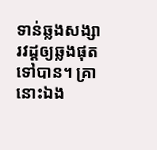ទាន់ឆ្លងសង្សារវដ្តឲ្យឆ្លងផុត ទៅបាន។ គ្រានោះឯង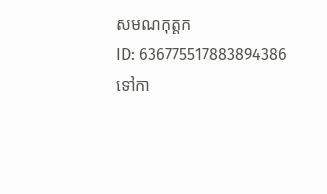សមណកុត្តក
ID: 636775517883894386
ទៅកា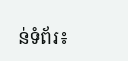ន់ទំព័រ៖